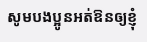សូមបងប្អូនអត់ឱនឲ្យខ្ញុំ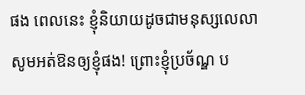ផង ពេលនេះ ខ្ញុំនិយាយដូចជាមនុស្សលេលា សូមអត់ឱនឲ្យខ្ញុំផង! ព្រោះខ្ញុំប្រច័ណ្ឌ ប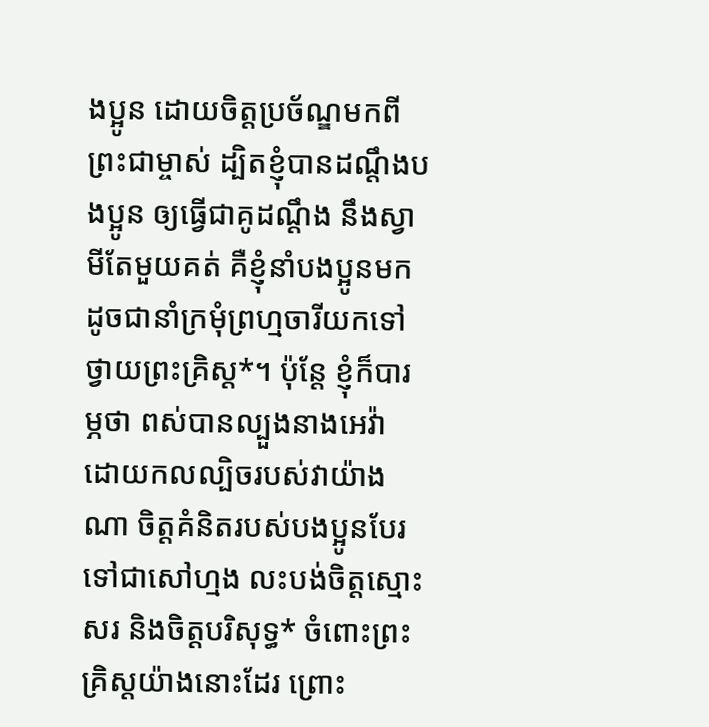ងប្អូន ដោយចិត្តប្រច័ណ្ឌមកពីព្រះជាម្ចាស់ ដ្បិតខ្ញុំបានដណ្ដឹងបងប្អូន ឲ្យធ្វើជាគូដណ្ដឹង នឹងស្វាមីតែមួយគត់ គឺខ្ញុំនាំបងប្អូនមក ដូចជានាំក្រមុំព្រហ្មចារីយកទៅថ្វាយព្រះគ្រិស្ត*។ ប៉ុន្តែ ខ្ញុំក៏បារម្ភថា ពស់បានល្បួងនាងអេវ៉ា ដោយកលល្បិចរបស់វាយ៉ាងណា ចិត្តគំនិតរបស់បងប្អូនបែរទៅជាសៅហ្មង លះបង់ចិត្តស្មោះសរ និងចិត្តបរិសុទ្ធ* ចំពោះព្រះគ្រិស្តយ៉ាងនោះដែរ ព្រោះ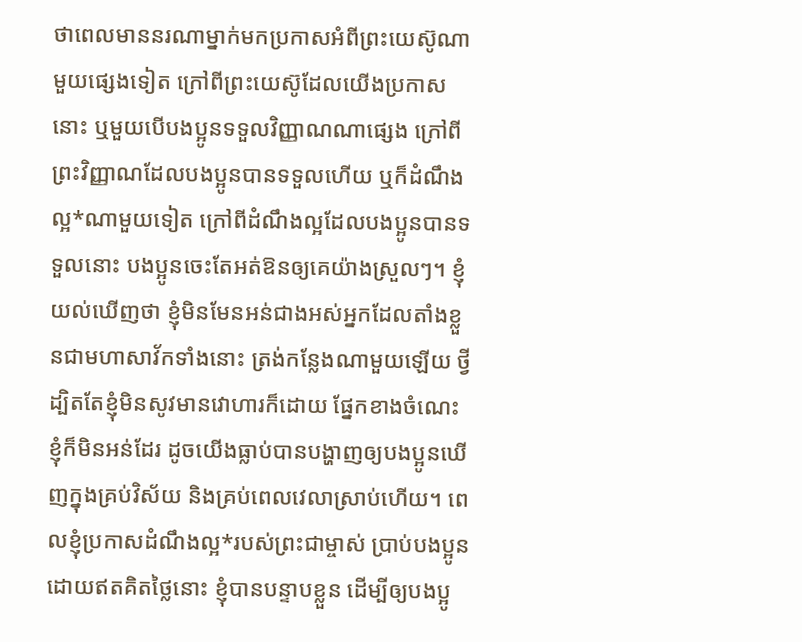ថាពេលមាននរណាម្នាក់មកប្រកាសអំពីព្រះយេស៊ូណាមួយផ្សេងទៀត ក្រៅពីព្រះយេស៊ូដែលយើងប្រកាសនោះ ឬមួយបើបងប្អូនទទួលវិញ្ញាណណាផ្សេង ក្រៅពីព្រះវិញ្ញាណដែលបងប្អូនបានទទួលហើយ ឬក៏ដំណឹងល្អ*ណាមួយទៀត ក្រៅពីដំណឹងល្អដែលបងប្អូនបានទទួលនោះ បងប្អូនចេះតែអត់ឱនឲ្យគេយ៉ាងស្រួលៗ។ ខ្ញុំយល់ឃើញថា ខ្ញុំមិនមែនអន់ជាងអស់អ្នកដែលតាំងខ្លួនជាមហាសាវ័កទាំងនោះ ត្រង់កន្លែងណាមួយឡើយ ថ្វីដ្បិតតែខ្ញុំមិនសូវមានវោហារក៏ដោយ ផ្នែកខាងចំណេះ ខ្ញុំក៏មិនអន់ដែរ ដូចយើងធ្លាប់បានបង្ហាញឲ្យបងប្អូនឃើញក្នុងគ្រប់វិស័យ និងគ្រប់ពេលវេលាស្រាប់ហើយ។ ពេលខ្ញុំប្រកាសដំណឹងល្អ*របស់ព្រះជាម្ចាស់ ប្រាប់បងប្អូនដោយឥតគិតថ្លៃនោះ ខ្ញុំបានបន្ទាបខ្លួន ដើម្បីឲ្យបងប្អូ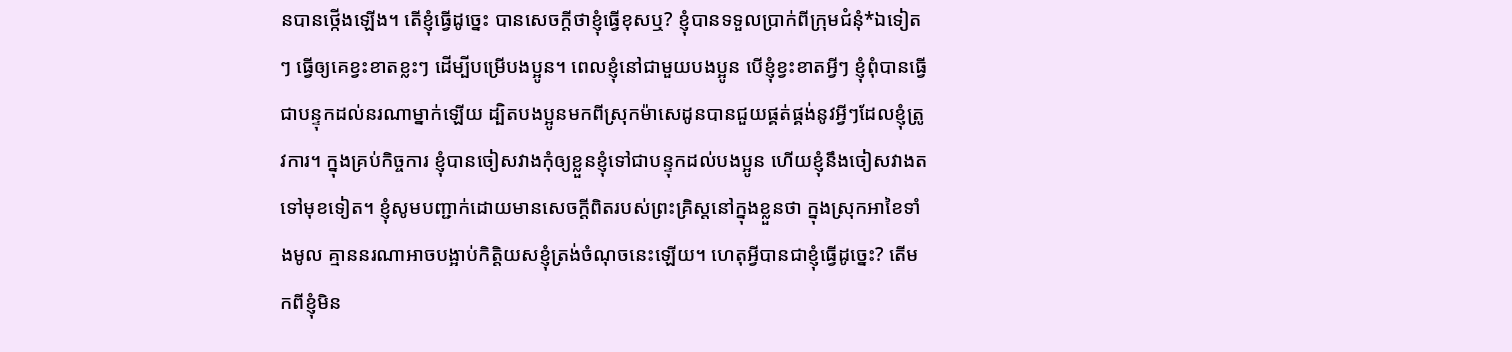នបានថ្កើងឡើង។ តើខ្ញុំធ្វើដូច្នេះ បានសេចក្ដីថាខ្ញុំធ្វើខុសឬ? ខ្ញុំបានទទួលប្រាក់ពីក្រុមជំនុំ*ឯទៀតៗ ធ្វើឲ្យគេខ្វះខាតខ្លះៗ ដើម្បីបម្រើបងប្អូន។ ពេលខ្ញុំនៅជាមួយបងប្អូន បើខ្ញុំខ្វះខាតអ្វីៗ ខ្ញុំពុំបានធ្វើជាបន្ទុកដល់នរណាម្នាក់ឡើយ ដ្បិតបងប្អូនមកពីស្រុកម៉ាសេដូនបានជួយផ្គត់ផ្គង់នូវអ្វីៗដែលខ្ញុំត្រូវការ។ ក្នុងគ្រប់កិច្ចការ ខ្ញុំបានចៀសវាងកុំឲ្យខ្លួនខ្ញុំទៅជាបន្ទុកដល់បងប្អូន ហើយខ្ញុំនឹងចៀសវាងតទៅមុខទៀត។ ខ្ញុំសូមបញ្ជាក់ដោយមានសេចក្ដីពិតរបស់ព្រះគ្រិស្តនៅក្នុងខ្លួនថា ក្នុងស្រុកអាខៃទាំងមូល គ្មាននរណាអាចបង្អាប់កិត្តិយសខ្ញុំត្រង់ចំណុចនេះឡើយ។ ហេតុអ្វីបានជាខ្ញុំធ្វើដូច្នេះ? តើមកពីខ្ញុំមិន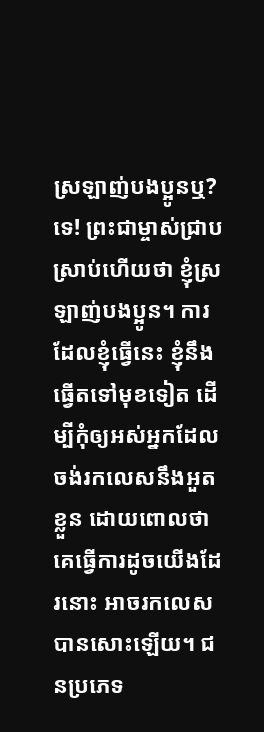ស្រឡាញ់បងប្អូនឬ? ទេ! ព្រះជាម្ចាស់ជ្រាបស្រាប់ហើយថា ខ្ញុំស្រឡាញ់បងប្អូន។ ការដែលខ្ញុំធ្វើនេះ ខ្ញុំនឹងធ្វើតទៅមុខទៀត ដើម្បីកុំឲ្យអស់អ្នកដែលចង់រកលេសនឹងអួតខ្លួន ដោយពោលថា គេធ្វើការដូចយើងដែរនោះ អាចរកលេសបានសោះឡើយ។ ជនប្រភេទ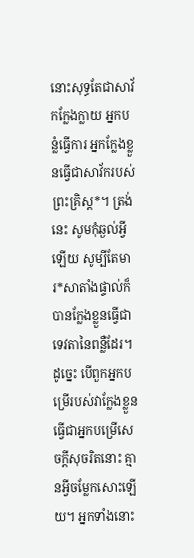នោះសុទ្ធតែជាសាវ័កក្លែងក្លាយ អ្នកបន្លំធ្វើការ អ្នកក្លែងខ្លួនធ្វើជាសាវ័ករបស់ព្រះគ្រិស្ត*។ ត្រង់នេះ សូមកុំឆ្ងល់អ្វីឡើយ សូម្បីតែមារ*សាតាំងផ្ទាល់ក៏បានក្លែងខ្លួនធ្វើជាទេវតានៃពន្លឺដែរ។ ដូច្នេះ បើពួកអ្នកបម្រើរបស់វាក្លែងខ្លួនធ្វើជាអ្នកបម្រើសេចក្ដីសុចរិតនោះ គ្មានអ្វីចម្លែកសោះឡើយ។ អ្នកទាំងនោះ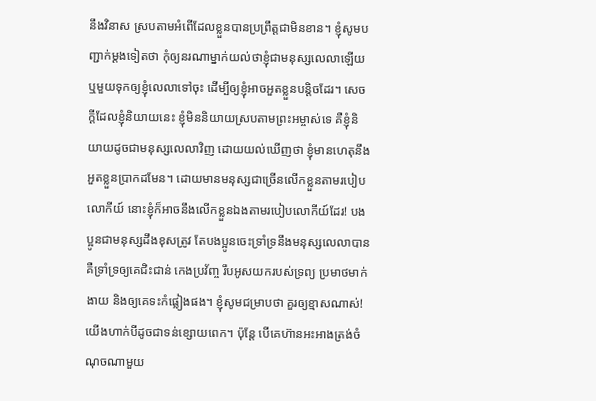នឹងវិនាស ស្របតាមអំពើដែលខ្លួនបានប្រព្រឹត្តជាមិនខាន។ ខ្ញុំសូមបញ្ជាក់ម្ដងទៀតថា កុំឲ្យនរណាម្នាក់យល់ថាខ្ញុំជាមនុស្សលេលាឡើយ ឬមួយទុកឲ្យខ្ញុំលេលាទៅចុះ ដើម្បីឲ្យខ្ញុំអាចអួតខ្លួនបន្តិចដែរ។ សេចក្ដីដែលខ្ញុំនិយាយនេះ ខ្ញុំមិននិយាយស្របតាមព្រះអម្ចាស់ទេ គឺខ្ញុំនិយាយដូចជាមនុស្សលេលាវិញ ដោយយល់ឃើញថា ខ្ញុំមានហេតុនឹងអួតខ្លួនប្រាកដមែន។ ដោយមានមនុស្សជាច្រើនលើកខ្លួនតាមរបៀបលោកីយ៍ នោះខ្ញុំក៏អាចនឹងលើកខ្លួនឯងតាមរបៀបលោកីយ៍ដែរ! បងប្អូនជាមនុស្សដឹងខុសត្រូវ តែបងប្អូនចេះទ្រាំទ្រនឹងមនុស្សលេលាបាន គឺទ្រាំទ្រឲ្យគេជិះជាន់ កេងប្រវ័ញ្ច រឹបអូសយករបស់ទ្រព្យ ប្រមាថមាក់ងាយ និងឲ្យគេទះកំផ្លៀងផង។ ខ្ញុំសូមជម្រាបថា គួរឲ្យខ្មាសណាស់! យើងហាក់បីដូចជាទន់ខ្សោយពេក។ ប៉ុន្តែ បើគេហ៊ានអះអាងត្រង់ចំណុចណាមួយ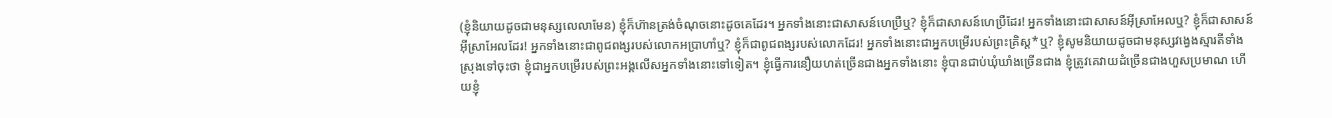(ខ្ញុំនិយាយដូចជាមនុស្សលេលាមែន) ខ្ញុំក៏ហ៊ានត្រង់ចំណុចនោះដូចគេដែរ។ អ្នកទាំងនោះជាសាសន៍ហេប្រឺឬ? ខ្ញុំក៏ជាសាសន៍ហេប្រឺដែរ! អ្នកទាំងនោះជាសាសន៍អ៊ីស្រាអែលឬ? ខ្ញុំក៏ជាសាសន៍អ៊ីស្រាអែលដែរ! អ្នកទាំងនោះជាពូជពង្សរបស់លោកអប្រាហាំឬ? ខ្ញុំក៏ជាពូជពង្សរបស់លោកដែរ! អ្នកទាំងនោះជាអ្នកបម្រើរបស់ព្រះគ្រិស្ត*ឬ? ខ្ញុំសូមនិយាយដូចជាមនុស្សវង្វេងស្មារតីទាំងស្រុងទៅចុះថា ខ្ញុំជាអ្នកបម្រើរបស់ព្រះអង្គលើសអ្នកទាំងនោះទៅទៀត។ ខ្ញុំធ្វើការនឿយហត់ច្រើនជាងអ្នកទាំងនោះ ខ្ញុំបានជាប់ឃុំឃាំងច្រើនជាង ខ្ញុំត្រូវគេវាយដំច្រើនជាងហួសប្រមាណ ហើយខ្ញុំ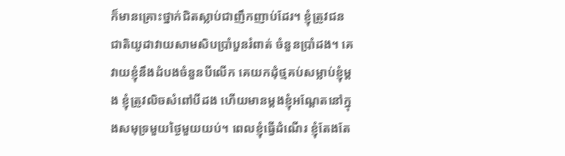ក៏មានគ្រោះថ្នាក់ជិតស្លាប់ជាញឹកញាប់ដែរ។ ខ្ញុំត្រូវជនជាតិយូដាវាយសាមសិបប្រាំបួនរំពាត់ ចំនួនប្រាំដង។ គេវាយខ្ញុំនឹងដំបងចំនួនបីលើក គេយកដុំថ្មគប់សម្លាប់ខ្ញុំម្ដង ខ្ញុំត្រូវលិចសំពៅបីដង ហើយមានម្ដងខ្ញុំអណ្ដែតនៅក្នុងសមុទ្រមួយថ្ងៃមួយយប់។ ពេលខ្ញុំធ្វើដំណើរ ខ្ញុំតែងតែ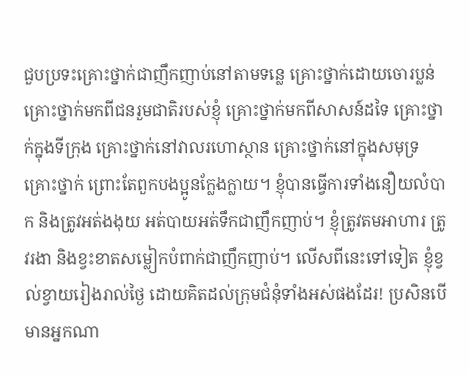ជួបប្រទះគ្រោះថ្នាក់ជាញឹកញាប់នៅតាមទន្លេ គ្រោះថ្នាក់ដោយចោរប្លន់ គ្រោះថ្នាក់មកពីជនរួមជាតិរបស់ខ្ញុំ គ្រោះថ្នាក់មកពីសាសន៍ដទៃ គ្រោះថ្នាក់ក្នុងទីក្រុង គ្រោះថ្នាក់នៅវាលរហោស្ថាន គ្រោះថ្នាក់នៅក្នុងសមុទ្រ គ្រោះថ្នាក់ ព្រោះតែពួកបងប្អូនក្លែងក្លាយ។ ខ្ញុំបានធ្វើការទាំងនឿយលំបាក និងត្រូវអត់ងងុយ អត់បាយអត់ទឹកជាញឹកញាប់។ ខ្ញុំត្រូវតមអាហារ ត្រូវរងា និងខ្វះខាតសម្លៀកបំពាក់ជាញឹកញាប់។ លើសពីនេះទៅទៀត ខ្ញុំខ្វល់ខ្វាយរៀងរាល់ថ្ងៃ ដោយគិតដល់ក្រុមជំនុំទាំងអស់ផងដែរ! ប្រសិនបើមានអ្នកណា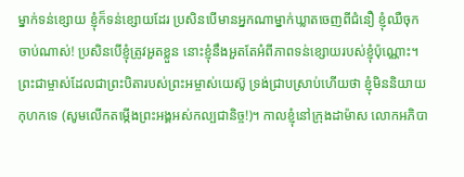ម្នាក់ទន់ខ្សោយ ខ្ញុំក៏ទន់ខ្សោយដែរ ប្រសិនបើមានអ្នកណាម្នាក់ឃ្លាតចេញពីជំនឿ ខ្ញុំឈឺចុកចាប់ណាស់! ប្រសិនបើខ្ញុំត្រូវអួតខ្លួន នោះខ្ញុំនឹងអួតតែអំពីភាពទន់ខ្សោយរបស់ខ្ញុំប៉ុណ្ណោះ។ ព្រះជាម្ចាស់ដែលជាព្រះបិតារបស់ព្រះអម្ចាស់យេស៊ូ ទ្រង់ជ្រាបស្រាប់ហើយថា ខ្ញុំមិននិយាយកុហកទេ (សូមលើកតម្កើងព្រះអង្គអស់កល្បជានិច្ច!)។ កាលខ្ញុំនៅក្រុងដាម៉ាស លោកអភិបា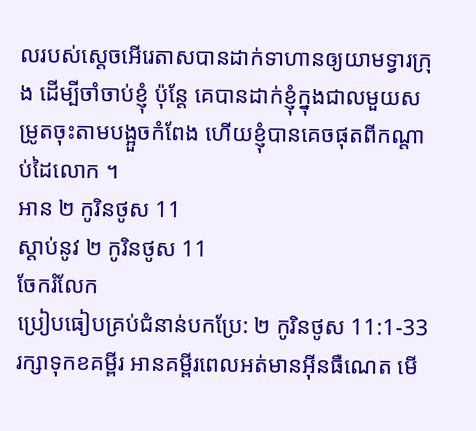លរបស់ស្ដេចអើរេតាសបានដាក់ទាហានឲ្យយាមទ្វារក្រុង ដើម្បីចាំចាប់ខ្ញុំ ប៉ុន្តែ គេបានដាក់ខ្ញុំក្នុងជាលមួយសម្រូតចុះតាមបង្អួចកំពែង ហើយខ្ញុំបានគេចផុតពីកណ្ដាប់ដៃលោក ។
អាន ២ កូរិនថូស 11
ស្ដាប់នូវ ២ កូរិនថូស 11
ចែករំលែក
ប្រៀបធៀបគ្រប់ជំនាន់បកប្រែ: ២ កូរិនថូស 11:1-33
រក្សាទុកខគម្ពីរ អានគម្ពីរពេលអត់មានអ៊ីនធឺណេត មើ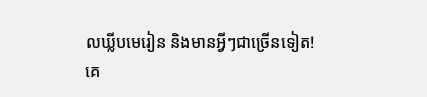លឃ្លីបមេរៀន និងមានអ្វីៗជាច្រើនទៀត!
គេ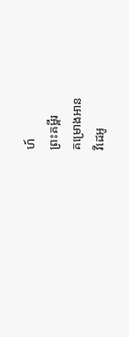ហ៍
ព្រះគម្ពីរ
គម្រោងអាន
វីដេអូ